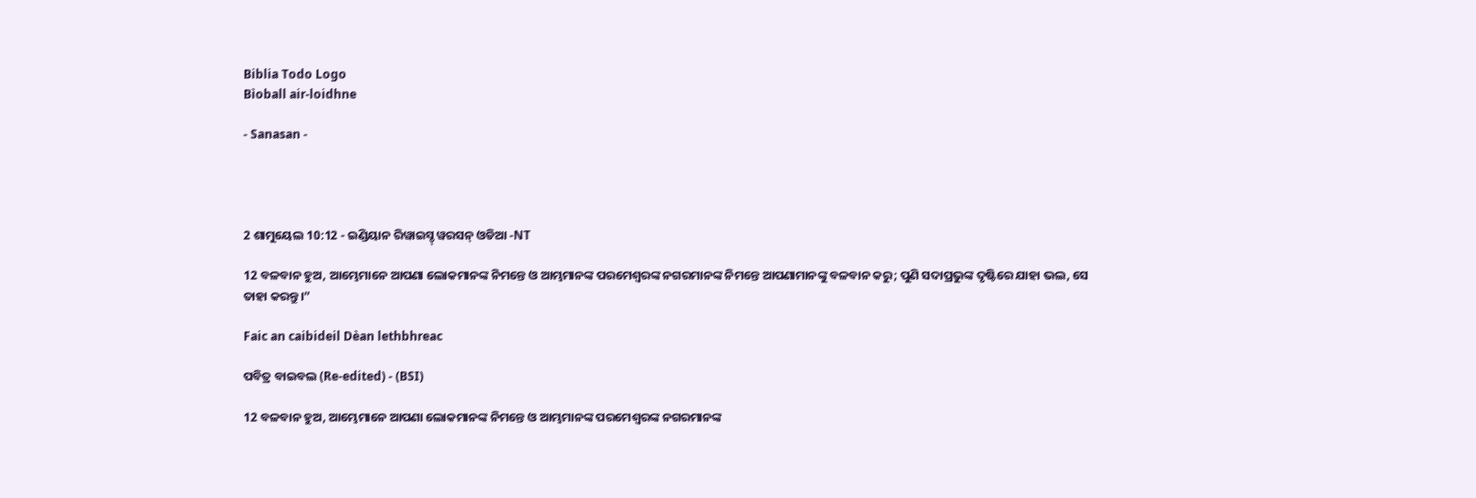Biblia Todo Logo
Bìoball air-loidhne

- Sanasan -




2 ଶାମୁୟେଲ 10:12 - ଇଣ୍ଡିୟାନ ରିୱାଇସ୍ଡ୍ ୱରସନ୍ ଓଡିଆ -NT

12 ବଳବାନ ହୁଅ, ଆମ୍ଭେମାନେ ଆପଣା ଲୋକମାନଙ୍କ ନିମନ୍ତେ ଓ ଆମ୍ଭମାନଙ୍କ ପରମେଶ୍ୱରଙ୍କ ନଗରମାନଙ୍କ ନିମନ୍ତେ ଆପଣାମାନଙ୍କୁ ବଳବାନ କରୁ; ପୁଣି ସଦାପ୍ରଭୁଙ୍କ ଦୃଷ୍ଟିରେ ଯାହା ଭଲ, ସେ ତାହା କରନ୍ତୁ।”

Faic an caibideil Dèan lethbhreac

ପବିତ୍ର ବାଇବଲ (Re-edited) - (BSI)

12 ବଳବାନ ହୁଅ, ଆମ୍ଭେମାନେ ଆପଣା ଲୋକମାନଙ୍କ ନିମନ୍ତେ ଓ ଆମ୍ଭମାନଙ୍କ ପରମେଶ୍ଵରଙ୍କ ନଗରମାନଙ୍କ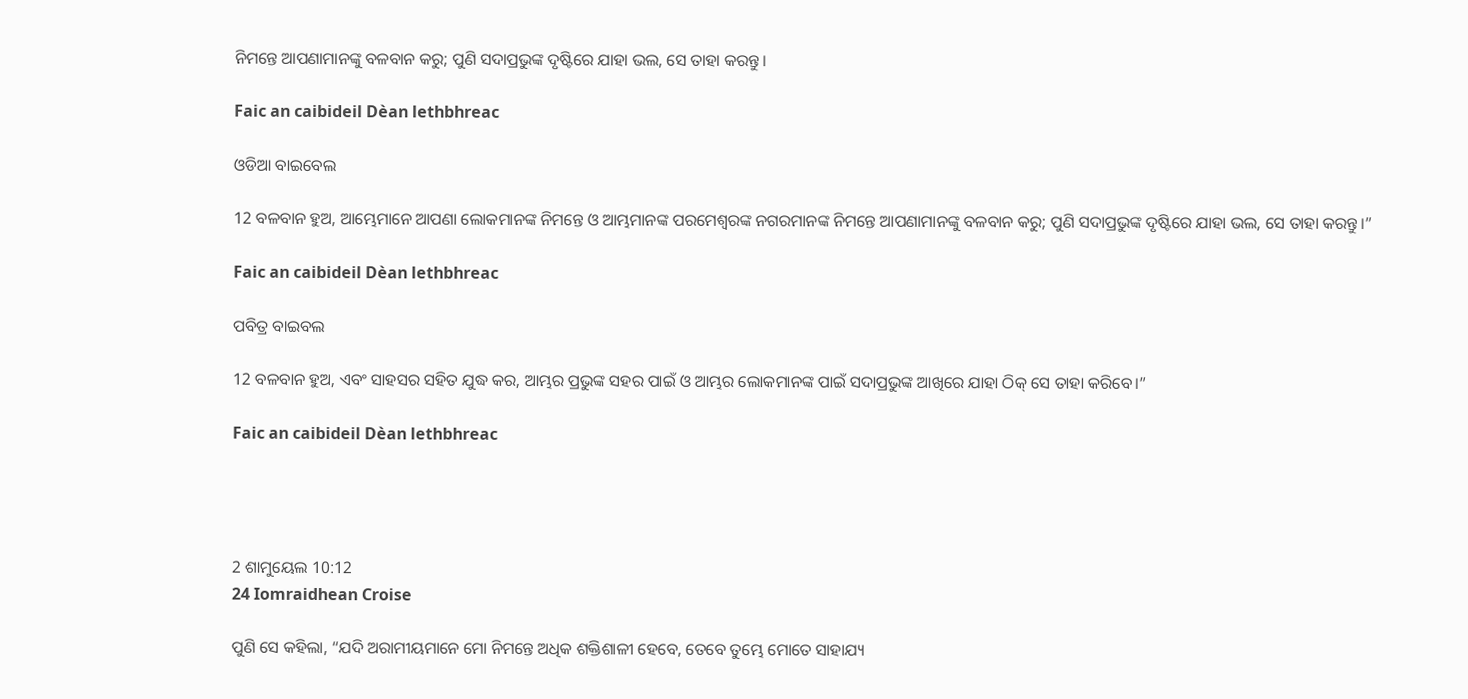ନିମନ୍ତେ ଆପଣାମାନଙ୍କୁ ବଳବାନ କରୁ; ପୁଣି ସଦାପ୍ରଭୁଙ୍କ ଦୃଷ୍ଟିରେ ଯାହା ଭଲ, ସେ ତାହା କରନ୍ତୁ ।

Faic an caibideil Dèan lethbhreac

ଓଡିଆ ବାଇବେଲ

12 ବଳବାନ ହୁଅ, ଆମ୍ଭେମାନେ ଆପଣା ଲୋକମାନଙ୍କ ନିମନ୍ତେ ଓ ଆମ୍ଭମାନଙ୍କ ପରମେଶ୍ୱରଙ୍କ ନଗରମାନଙ୍କ ନିମନ୍ତେ ଆପଣାମାନଙ୍କୁ ବଳବାନ କରୁ; ପୁଣି ସଦାପ୍ରଭୁଙ୍କ ଦୃଷ୍ଟିରେ ଯାହା ଭଲ, ସେ ତାହା କରନ୍ତୁ।”

Faic an caibideil Dèan lethbhreac

ପବିତ୍ର ବାଇବଲ

12 ବଳବାନ ହୁଅ, ଏବଂ ସାହସର ସହିତ ଯୁଦ୍ଧ କର, ଆମ୍ଭର ପ୍ରଭୁଙ୍କ ସହର ପାଇଁ ଓ ଆମ୍ଭର ଲୋକମାନଙ୍କ ପାଇଁ ସଦାପ୍ରଭୁଙ୍କ ଆଖିରେ ଯାହା ଠିକ୍ ସେ ତାହା କରିବେ।”

Faic an caibideil Dèan lethbhreac




2 ଶାମୁୟେଲ 10:12
24 Iomraidhean Croise

ପୁଣି ସେ କହିଲା, “ଯଦି ଅରାମୀୟମାନେ ମୋ ନିମନ୍ତେ ଅଧିକ ଶକ୍ତିଶାଳୀ ହେବେ, ତେବେ ତୁମ୍ଭେ ମୋତେ ସାହାଯ୍ୟ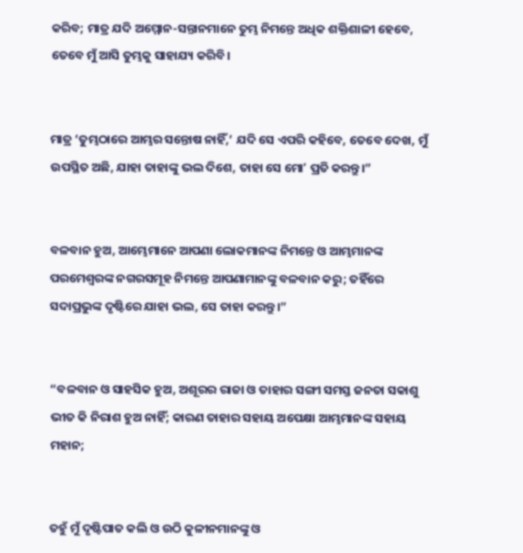କରିବ; ମାତ୍ର ଯଦି ଅମ୍ମୋନ-ସନ୍ତାନମାନେ ତୁମ୍ଭ ନିମନ୍ତେ ଅଧିକ ଶକ୍ତିଶାଳୀ ହେବେ, ତେବେ ମୁଁ ଆସି ତୁମ୍ଭକୁ ସାହାଯ୍ୟ କରିବି।


ମାତ୍ର ‘ତୁମ୍ଭଠାରେ ଆମ୍ଭର ସନ୍ତୋଷ ନାହିଁ,’ ଯଦି ସେ ଏପରି କହିବେ, ତେବେ ଦେଖ, ମୁଁ ଉପସ୍ଥିତ ଅଛି, ଯାହା ତାହାଙ୍କୁ ଭଲ ଦିଶେ, ତାହା ସେ ମୋʼ ପ୍ରତି କରନ୍ତୁ।”


ବଳବାନ ହୁଅ, ଆମ୍ଭେମାନେ ଆପଣା ଲୋକମାନଙ୍କ ନିମନ୍ତେ ଓ ଆମ୍ଭମାନଙ୍କ ପରମେଶ୍ୱରଙ୍କ ନଗରସମୂହ ନିମନ୍ତେ ଆପଣାମାନଙ୍କୁ ବଳବାନ କରୁ; ତହିଁରେ ସଦାପ୍ରଭୁଙ୍କ ଦୃଷ୍ଟିରେ ଯାହା ଭଲ, ସେ ତାହା କରନ୍ତୁ।”


“ବଳବାନ ଓ ସାହସିକ ହୁଅ, ଅଶୂରର ରାଜା ଓ ତାହାର ସଙ୍ଗୀ ସମସ୍ତ ଜନତା ସକାଶୁ ଭୀତ କି ନିରାଶ ହୁଅ ନାହିଁ; କାରଣ ତାହାର ସହାୟ ଅପେକ୍ଷା ଆମ୍ଭମାନଙ୍କ ସହାୟ ମହାନ;


ତହୁଁ ମୁଁ ଦୃଷ୍ଟିପାତ କଲି ଓ ଉଠି କୁଳୀନମାନଙ୍କୁ ଓ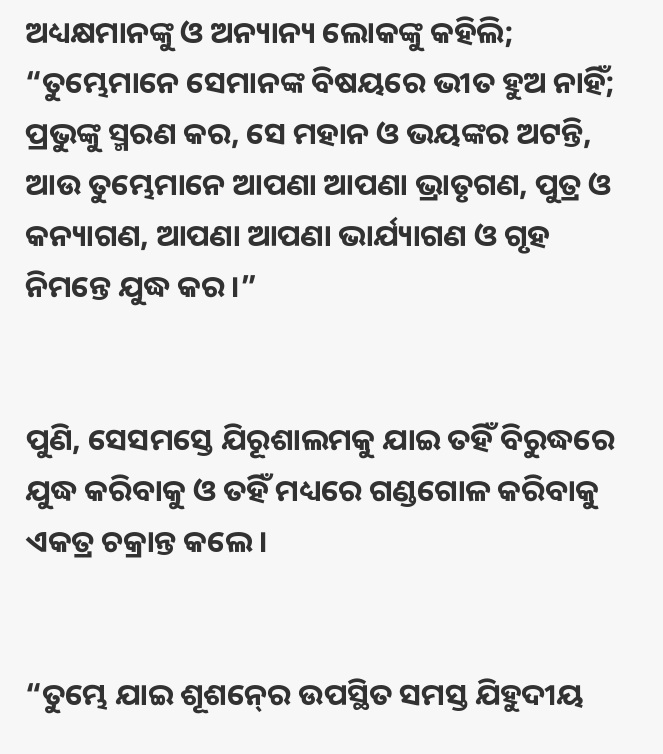ଅଧ୍ୟକ୍ଷମାନଙ୍କୁ ଓ ଅନ୍ୟାନ୍ୟ ଲୋକଙ୍କୁ କହିଲି; “ତୁମ୍ଭେମାନେ ସେମାନଙ୍କ ବିଷୟରେ ଭୀତ ହୁଅ ନାହିଁ; ପ୍ରଭୁଙ୍କୁ ସ୍ମରଣ କର, ସେ ମହାନ ଓ ଭୟଙ୍କର ଅଟନ୍ତି, ଆଉ ତୁମ୍ଭେମାନେ ଆପଣା ଆପଣା ଭ୍ରାତୃଗଣ, ପୁତ୍ର ଓ କନ୍ୟାଗଣ, ଆପଣା ଆପଣା ଭାର୍ଯ୍ୟାଗଣ ଓ ଗୃହ ନିମନ୍ତେ ଯୁଦ୍ଧ କର।”


ପୁଣି, ସେସମସ୍ତେ ଯିରୂଶାଲମକୁ ଯାଇ ତହିଁ ବିରୁଦ୍ଧରେ ଯୁଦ୍ଧ କରିବାକୁ ଓ ତହିଁ ମଧ୍ୟରେ ଗଣ୍ଡଗୋଳ କରିବାକୁ ଏକତ୍ର ଚକ୍ରାନ୍ତ କଲେ।


“ତୁମ୍ଭେ ଯାଇ ଶୂଶନ୍‍ରେ ଉପସ୍ଥିତ ସମସ୍ତ ଯିହୁଦୀୟ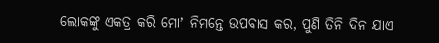ଲୋକଙ୍କୁ ଏକତ୍ର କରି ମୋʼ ନିମନ୍ତେ ଉପବାସ କର, ପୁଣି ତିନି ଦିନ ଯାଏ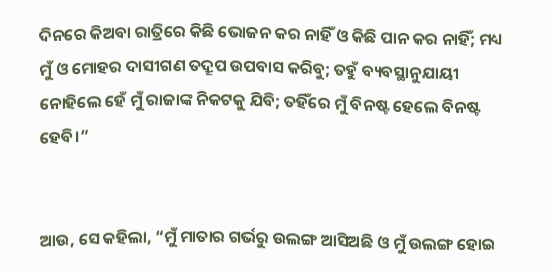ଦିନରେ କିଅବା ରାତ୍ରିରେ କିଛି ଭୋଜନ କର ନାହିଁ ଓ କିଛି ପାନ କର ନାହିଁ; ମଧ୍ୟ ମୁଁ ଓ ମୋହର ଦାସୀଗଣ ତଦ୍ରୂପ ଉପବାସ କରିବୁ; ତହୁଁ ବ୍ୟବସ୍ଥାନୁଯାୟୀ ନୋହିଲେ ହେଁ ମୁଁ ରାଜାଙ୍କ ନିକଟକୁ ଯିବି; ତହିଁରେ ମୁଁ ବିନଷ୍ଟ ହେଲେ ବିନଷ୍ଟ ହେବି।”


ଆଉ, ସେ କହିଲା, “ମୁଁ ମାତାର ଗର୍ଭରୁ ଉଲଙ୍ଗ ଆସିଅଛି ଓ ମୁଁ ଉଲଙ୍ଗ ହୋଇ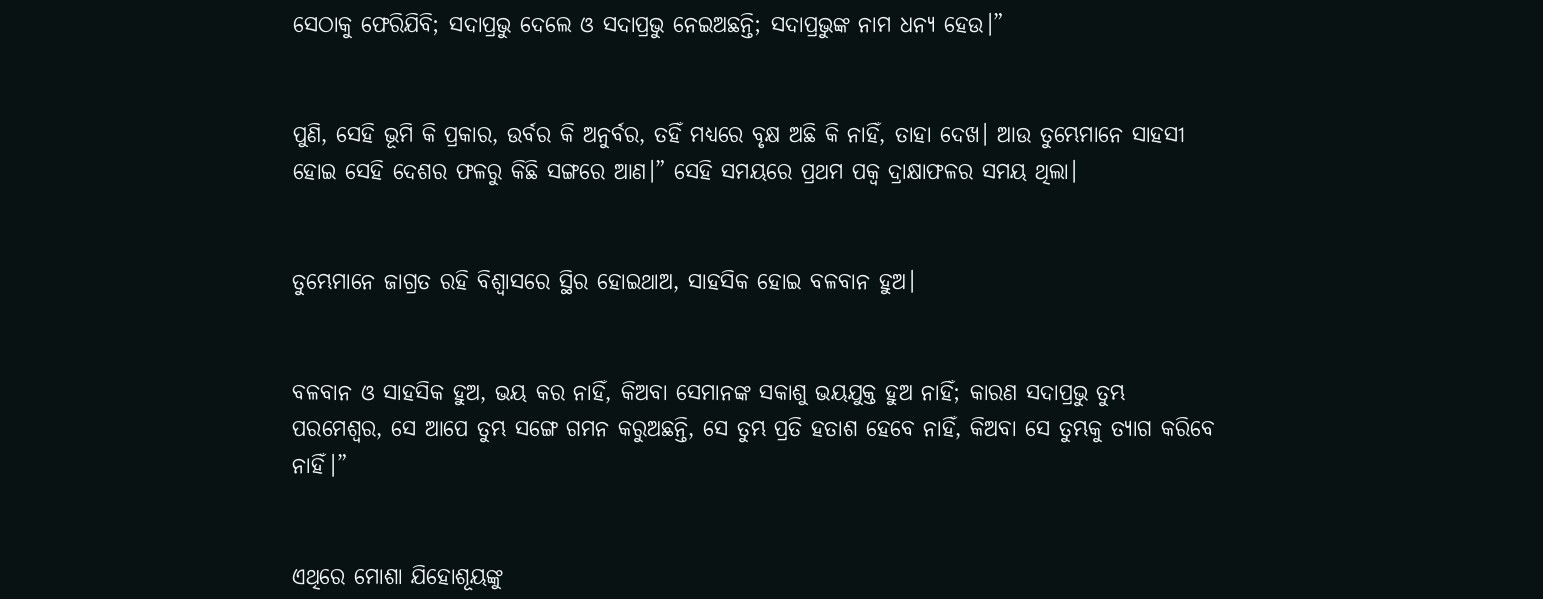ସେଠାକୁ ଫେରିଯିବି; ସଦାପ୍ରଭୁ ଦେଲେ ଓ ସଦାପ୍ରଭୁ ନେଇଅଛନ୍ତି; ସଦାପ୍ରଭୁଙ୍କ ନାମ ଧନ୍ୟ ହେଉ।”


ପୁଣି, ସେହି ଭୂମି କି ପ୍ରକାର, ଉର୍ବର କି ଅନୁର୍ବର, ତହିଁ ମଧ୍ୟରେ ବୃକ୍ଷ ଅଛି କି ନାହିଁ, ତାହା ଦେଖ। ଆଉ ତୁମ୍ଭେମାନେ ସାହସୀ ହୋଇ ସେହି ଦେଶର ଫଳରୁ କିଛି ସଙ୍ଗରେ ଆଣ।” ସେହି ସମୟରେ ପ୍ରଥମ ପକ୍ୱ ଦ୍ରାକ୍ଷାଫଳର ସମୟ ଥିଲା।


ତୁମ୍ଭେମାନେ ଜାଗ୍ରତ ରହି ବିଶ୍ୱାସରେ ସ୍ଥିର ହୋଇଥାଅ, ସାହସିକ ହୋଇ ବଳବାନ ହୁଅ।


ବଳବାନ ଓ ସାହସିକ ହୁଅ, ଭୟ କର ନାହିଁ, କିଅବା ସେମାନଙ୍କ ସକାଶୁ ଭୟଯୁକ୍ତ ହୁଅ ନାହିଁ; କାରଣ ସଦାପ୍ରଭୁ ତୁମ୍ଭ ପରମେଶ୍ୱର, ସେ ଆପେ ତୁମ୍ଭ ସଙ୍ଗେ ଗମନ କରୁଅଛନ୍ତି, ସେ ତୁମ୍ଭ ପ୍ରତି ହତାଶ ହେବେ ନାହିଁ, କିଅବା ସେ ତୁମ୍ଭକୁ ତ୍ୟାଗ କରିବେ ନାହିଁ।”


ଏଥିରେ ମୋଶା ଯିହୋଶୂୟଙ୍କୁ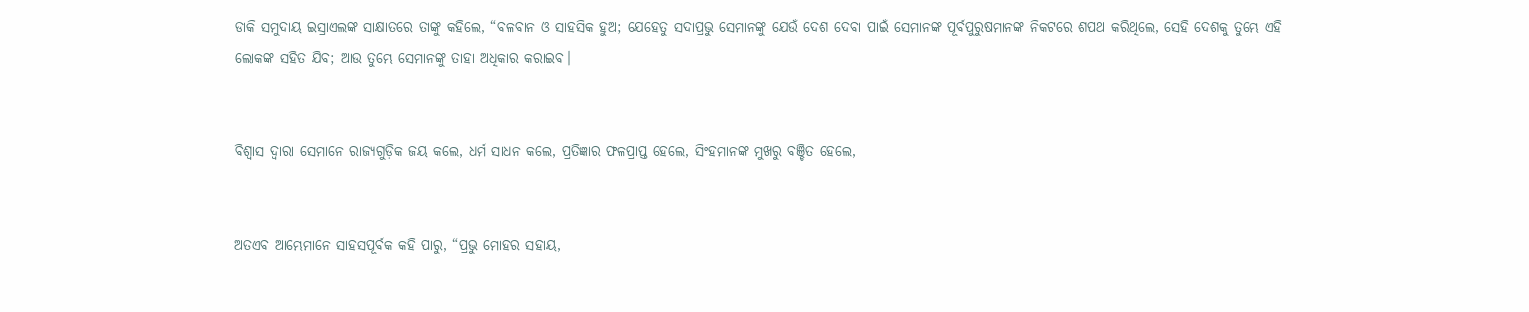ଡାକି ସମୁଦାୟ ଇସ୍ରାଏଲଙ୍କ ସାକ୍ଷାତରେ ତାଙ୍କୁ କହିଲେ, “ବଳବାନ ଓ ସାହସିକ ହୁଅ; ଯେହେତୁ ସଦାପ୍ରଭୁ ସେମାନଙ୍କୁ ଯେଉଁ ଦେଶ ଦେବା ପାଇଁ ସେମାନଙ୍କ ପୂର୍ବପୁରୁଷମାନଙ୍କ ନିକଟରେ ଶପଥ କରିଥିଲେ, ସେହି ଦେଶକୁ ତୁମ୍ଭେ ଏହି ଲୋକଙ୍କ ସହିତ ଯିବ; ଆଉ ତୁମ୍ଭେ ସେମାନଙ୍କୁ ତାହା ଅଧିକାର କରାଇବ।


ବିଶ୍ୱାସ ଦ୍ୱାରା ସେମାନେ ରାଜ୍ୟଗୁଡ଼ିକ ଜୟ କଲେ, ଧର୍ମ ସାଧନ କଲେ, ପ୍ରତିଜ୍ଞାର ଫଳପ୍ରାପ୍ତ ହେଲେ, ସିଂହମାନଙ୍କ ମୁଖରୁ ବଞ୍ଚିତ ହେଲେ,


ଅତଏବ ଆମ୍ଭେମାନେ ସାହସପୂର୍ବକ କହି ପାରୁ, “ପ୍ରଭୁ ମୋହର ସହାୟ,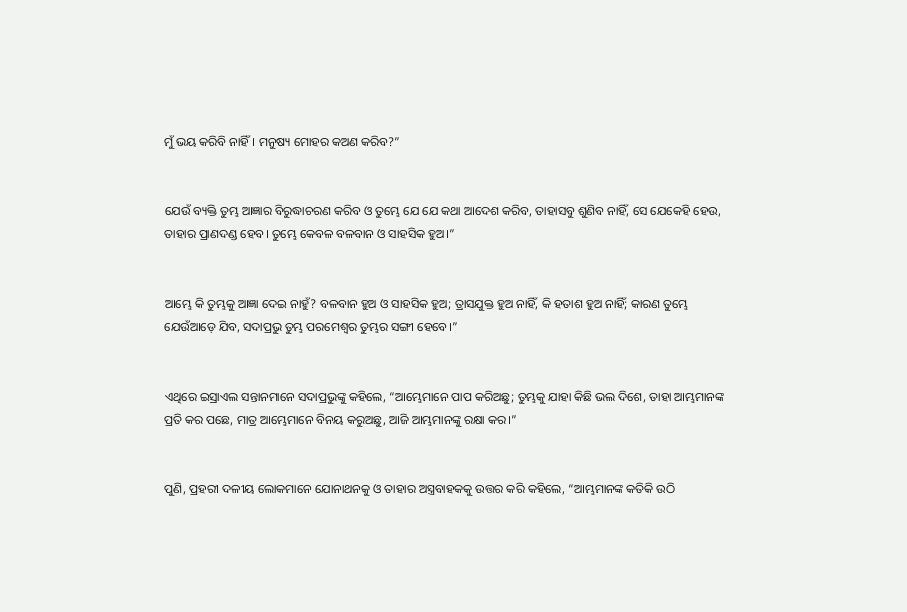ମୁଁ ଭୟ କରିବି ନାହିଁ। ମନୁଷ୍ୟ ମୋହର କଅଣ କରିବ?”


ଯେଉଁ ବ୍ୟକ୍ତି ତୁମ୍ଭ ଆଜ୍ଞାର ବିରୁଦ୍ଧାଚରଣ କରିବ ଓ ତୁମ୍ଭେ ଯେ ଯେ କଥା ଆଦେଶ କରିବ, ତାହାସବୁ ଶୁଣିବ ନାହିଁ, ସେ ଯେକେହି ହେଉ, ତାହାର ପ୍ରାଣଦଣ୍ଡ ହେବ। ତୁମ୍ଭେ କେବଳ ବଳବାନ ଓ ସାହସିକ ହୁଅ।”


ଆମ୍ଭେ କି ତୁମ୍ଭକୁ ଆଜ୍ଞା ଦେଇ ନାହୁଁ? ବଳବାନ ହୁଅ ଓ ସାହସିକ ହୁଅ; ତ୍ରାସଯୁକ୍ତ ହୁଅ ନାହିଁ, କି ହତାଶ ହୁଅ ନାହିଁ; କାରଣ ତୁମ୍ଭେ ଯେଉଁଆଡ଼େ ଯିବ, ସଦାପ୍ରଭୁ ତୁମ୍ଭ ପରମେଶ୍ୱର ତୁମ୍ଭର ସଙ୍ଗୀ ହେବେ।”


ଏଥିରେ ଇସ୍ରାଏଲ ସନ୍ତାନମାନେ ସଦାପ୍ରଭୁଙ୍କୁ କହିଲେ, “ଆମ୍ଭେମାନେ ପାପ କରିଅଛୁ; ତୁମ୍ଭକୁ ଯାହା କିଛି ଭଲ ଦିଶେ, ତାହା ଆମ୍ଭମାନଙ୍କ ପ୍ରତି କର ପଛେ, ମାତ୍ର ଆମ୍ଭେମାନେ ବିନୟ କରୁଅଛୁ, ଆଜି ଆମ୍ଭମାନଙ୍କୁ ରକ୍ଷା କର।”


ପୁଣି, ପ୍ରହରୀ ଦଳୀୟ ଲୋକମାନେ ଯୋନାଥନକୁ ଓ ତାହାର ଅସ୍ତ୍ରବାହକକୁ ଉତ୍ତର କରି କହିଲେ, “ଆମ୍ଭମାନଙ୍କ କତିକି ଉଠି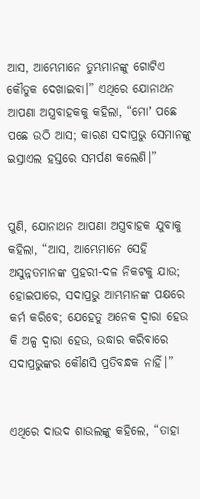ଆସ, ଆମ୍ଭେମାନେ ତୁମ୍ଭମାନଙ୍କୁ ଗୋଟିଏ କୌତୁକ ଦେଖାଇବା।” ଏଥିରେ ଯୋନାଥନ ଆପଣା ଅସ୍ତ୍ରବାହକକୁ କହିଲା, “ମୋʼ ପଛେ ପଛେ ଉଠି ଆସ; କାରଣ ସଦାପ୍ରଭୁ ସେମାନଙ୍କୁ ଇସ୍ରାଏଲ ହସ୍ତରେ ସମର୍ପଣ କଲେଣି।”


ପୁଣି, ଯୋନାଥନ ଆପଣା ଅସ୍ତ୍ରବାହକ ଯୁବାକୁ କହିଲା, “ଆସ, ଆମ୍ଭେମାନେ ସେହି ଅସୁନ୍ନତମାନଙ୍କ ପ୍ରହରୀ-ଦଳ ନିକଟକୁ ଯାଉ; ହୋଇପାରେ, ସଦାପ୍ରଭୁ ଆମ୍ଭମାନଙ୍କ ପକ୍ଷରେ କର୍ମ କରିବେ; ଯେହେତୁ ଅନେକ ଦ୍ୱାରା ହେଉ କି ଅଳ୍ପ ଦ୍ୱାରା ହେଉ, ଉଦ୍ଧାର କରିବାରେ ସଦାପ୍ରଭୁଙ୍କର କୌଣସି ପ୍ରତିବନ୍ଧକ ନାହିଁ।”


ଏଥିରେ ଦାଉଦ ଶାଉଲଙ୍କୁ କହିଲେ, “ତାହା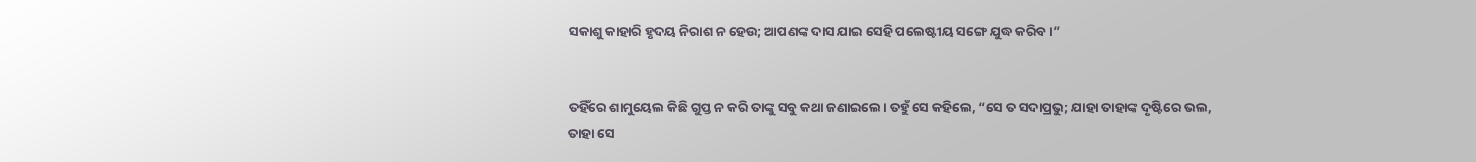ସକାଶୁ କାହାରି ହୃଦୟ ନିରାଶ ନ ହେଉ; ଆପଣଙ୍କ ଦାସ ଯାଇ ସେହି ପଲେଷ୍ଟୀୟ ସଙ୍ଗେ ଯୁଦ୍ଧ କରିବ।”


ତହିଁରେ ଶାମୁୟେଲ କିଛି ଗୁପ୍ତ ନ କରି ତାଙ୍କୁ ସବୁ କଥା ଜଣାଇଲେ। ତହୁଁ ସେ କହିଲେ, “ସେ ତ ସଦାପ୍ରଭୁ; ଯାହା ତାହାଙ୍କ ଦୃଷ୍ଟିରେ ଭଲ, ତାହା ସେ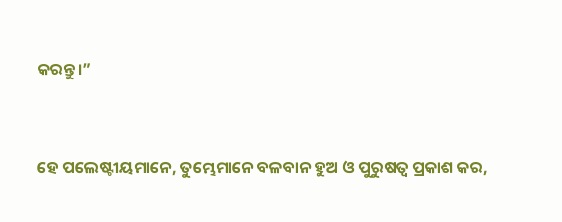କରନ୍ତୁ।”


ହେ ପଲେଷ୍ଟୀୟମାନେ, ତୁମ୍ଭେମାନେ ବଳବାନ ହୁଅ ଓ ପୁରୁଷତ୍ୱ ପ୍ରକାଶ କର,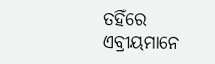ତହିଁରେ ଏବ୍ରୀୟମାନେ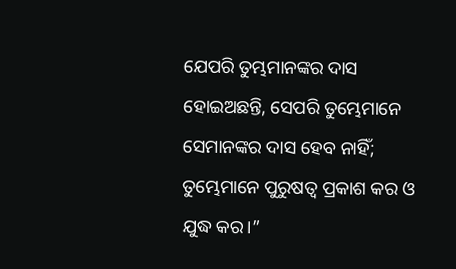ଯେପରି ତୁମ୍ଭମାନଙ୍କର ଦାସ ହୋଇଅଛନ୍ତି, ସେପରି ତୁମ୍ଭେମାନେ ସେମାନଙ୍କର ଦାସ ହେବ ନାହିଁ; ତୁମ୍ଭେମାନେ ପୁରୁଷତ୍ୱ ପ୍ରକାଶ କର ଓ ଯୁଦ୍ଧ କର।”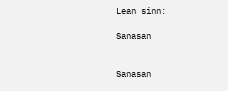Lean sinn:

Sanasan


Sanasan